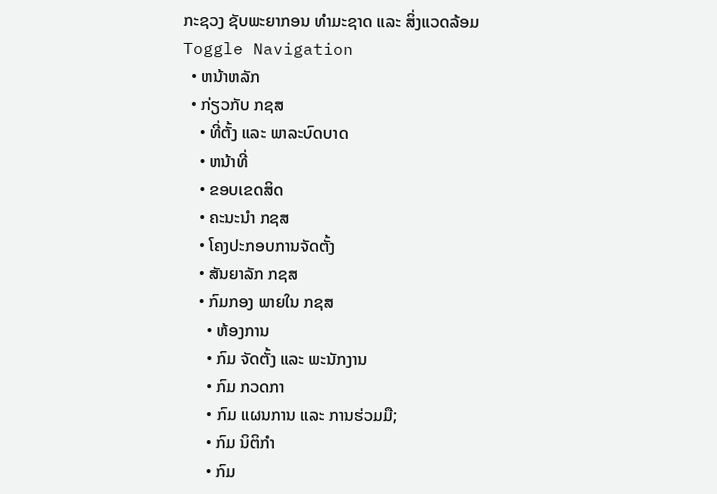ກະຊວງ ຊັບພະຍາກອນ ທຳມະຊາດ ແລະ ສິ່ງແວດລ້ອມ
Toggle Navigation
  • ຫນ້າຫລັກ
  • ກ່ຽວກັບ ກຊສ
    • ທີ່ຕັ້ງ ແລະ ພາລະບົດບາດ
    • ຫນ້າທີ່
    • ຂອບເຂດສິດ
    • ຄະນະນຳ ກຊສ
    • ໂຄງປະກອບການຈັດຕັ້ງ
    • ສັນຍາລັກ ກຊສ
    • ກົມກອງ ພາຍໃນ ກຊສ
      • ຫ້ອງການ
      • ກົມ ຈັດຕັ້ງ ແລະ ພະນັກງານ
      • ກົມ ກວດກາ
      • ກົມ ແຜນການ ແລະ ການຮ່ວມມື;
      • ກົມ ນິຕິກຳ
      • ກົມ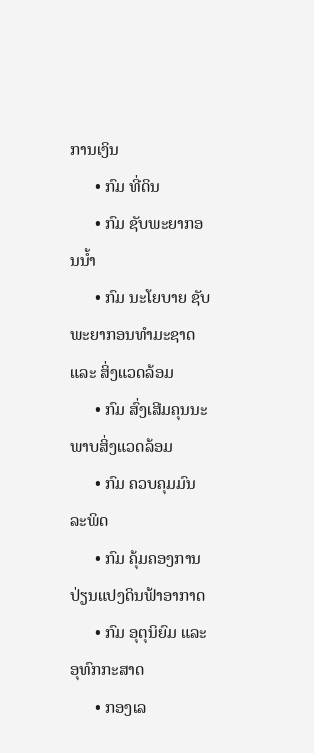ການເງິນ
      • ກົມ ທີ່ດິນ
      • ກົມ ຊັບພະຍາກອນນ້ຳ
      • ກົມ ນະໂຍບາຍ ຊັບພະຍາກອນທຳມະຊາດ ແລະ ສິ່ງແວດລ້ອມ
      • ກົມ ສົ່ງເສີມຄຸນນະພາບສິ່ງແວດລ້ອມ
      • ກົມ ຄວບຄຸມມົນລະພິດ
      • ກົມ ຄຸ້ມຄອງການປ່ຽນແປງດິນຟ້າອາກາດ
      • ກົມ ອຸຕຸນິຍົມ ແລະ ອຸທົກກະສາດ
      • ກອງເລ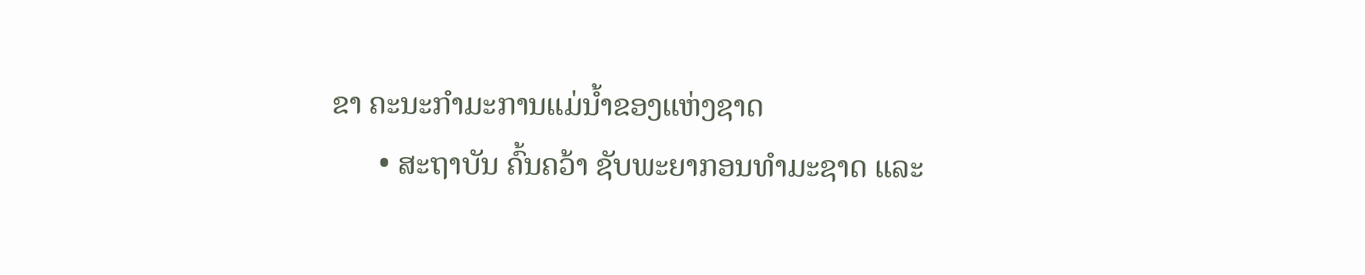ຂາ ຄະນະກຳມະການແມ່ນ້ຳຂອງແຫ່ງຊາດ
      • ສະຖາບັນ ຄົ້ນຄວ້າ ຊັບພະຍາກອນທຳມະຊາດ ແລະ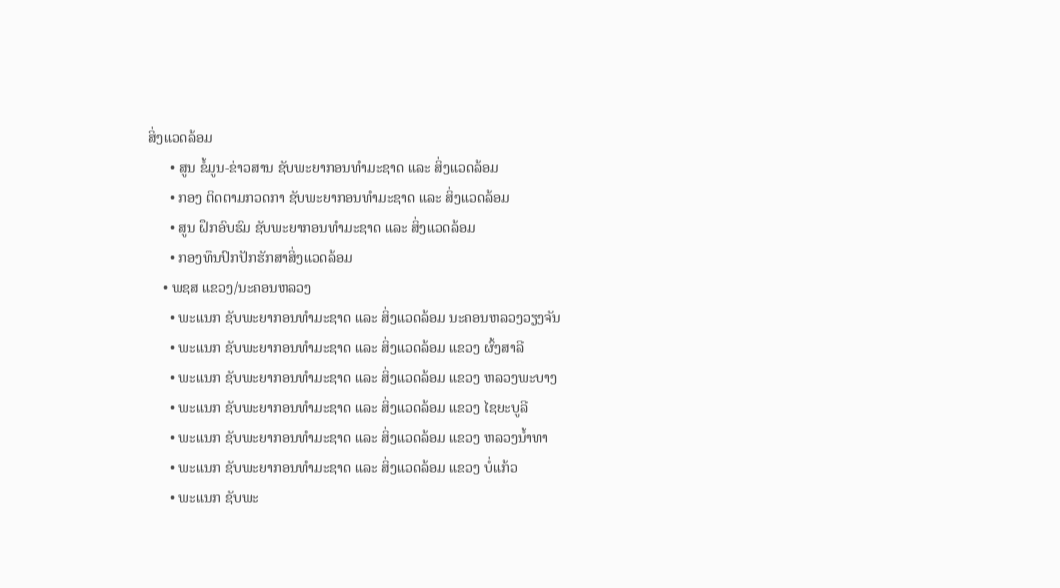ສິ່ງແວດລ້ອມ
      • ສູນ ຂໍ້ມູນ-ຂ່າວສານ ຊັບພະຍາກອນທຳມະຊາດ ແລະ ສິ່ງແວດລ້ອມ
      • ກອງ ຕິດຕາມກວດກາ ຊັບພະຍາກອນທຳມະຊາດ ແລະ ສິ່ງແວດລ້ອມ
      • ສູນ ຝຶກອົບຮົມ ຊັບພະຍາກອນທຳມະຊາດ ແລະ ສິ່ງແວດລ້ອມ
      • ກອງທຶນປົກປັກຮັກສາສິ່ງແວດລ້ອມ
    • ພຊສ ແຂວງ/ນະຄອນຫລວງ
      • ພະແນກ ຊັບພະຍາກອນທຳມະຊາດ ແລະ ສິ່ງແວດລ້ອມ ນະຄອນຫລວງວຽງຈັນ
      • ພະແນກ ຊັບພະຍາກອນທຳມະຊາດ ແລະ ສິ່ງແວດລ້ອມ ແຂວງ ຜົ້ງສາລີ
      • ພະແນກ ຊັບພະຍາກອນທຳມະຊາດ ແລະ ສິ່ງແວດລ້ອມ ແຂວງ ຫລວງພະບາງ
      • ພະແນກ ຊັບພະຍາກອນທຳມະຊາດ ແລະ ສິ່ງແວດລ້ອມ ແຂວງ ໄຊຍະບູລີ
      • ພະແນກ ຊັບພະຍາກອນທຳມະຊາດ ແລະ ສິ່ງແວດລ້ອມ ແຂວງ ຫລວງນໍ້າທາ
      • ພະແນກ ຊັບພະຍາກອນທຳມະຊາດ ແລະ ສິ່ງແວດລ້ອມ ແຂວງ ບໍ່ແກ້ວ
      • ພະແນກ ຊັບພະ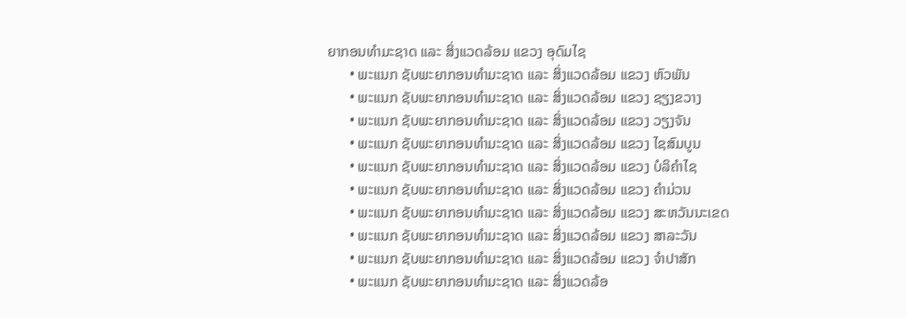ຍາກອນທຳມະຊາດ ແລະ ສິ່ງແວດລ້ອມ ແຂວງ ອຸດົມໄຊ
      • ພະແນກ ຊັບພະຍາກອນທຳມະຊາດ ແລະ ສິ່ງແວດລ້ອມ ແຂວງ ຫົວພັນ
      • ພະແນກ ຊັບພະຍາກອນທຳມະຊາດ ແລະ ສິ່ງແວດລ້ອມ ແຂວງ ຊຽງຂວາງ
      • ພະແນກ ຊັບພະຍາກອນທຳມະຊາດ ແລະ ສິ່ງແວດລ້ອມ ແຂວງ ວຽງຈັນ
      • ພະແນກ ຊັບພະຍາກອນທຳມະຊາດ ແລະ ສິ່ງແວດລ້ອມ ແຂວງ ໄຊສົມບູນ
      • ພະແນກ ຊັບພະຍາກອນທຳມະຊາດ ແລະ ສິ່ງແວດລ້ອມ ແຂວງ ບໍລິຄຳໄຊ
      • ພະແນກ ຊັບພະຍາກອນທຳມະຊາດ ແລະ ສິ່ງແວດລ້ອມ ແຂວງ ຄຳມ່ວນ
      • ພະແນກ ຊັບພະຍາກອນທຳມະຊາດ ແລະ ສິ່ງແວດລ້ອມ ແຂວງ ສະຫວັນນະເຂດ
      • ພະແນກ ຊັບພະຍາກອນທຳມະຊາດ ແລະ ສິ່ງແວດລ້ອມ ແຂວງ ສາລະວັນ
      • ພະແນກ ຊັບພະຍາກອນທຳມະຊາດ ແລະ ສິ່ງແວດລ້ອມ ແຂວງ ຈຳປາສັກ
      • ພະແນກ ຊັບພະຍາກອນທຳມະຊາດ ແລະ ສິ່ງແວດລ້ອ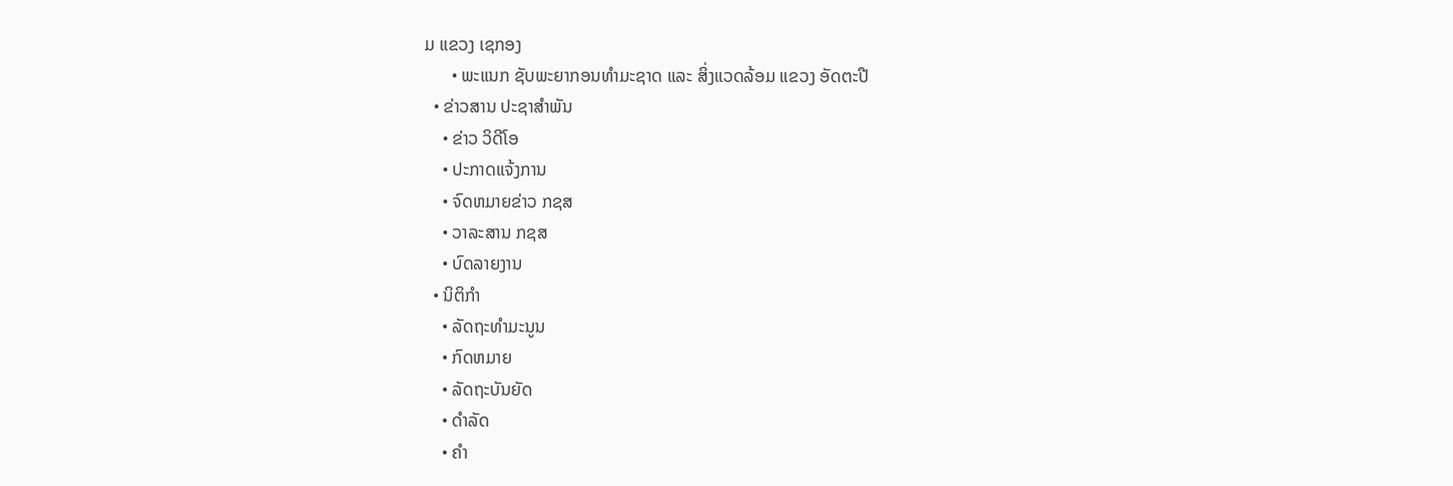ມ ແຂວງ ເຊກອງ
      • ພະແນກ ຊັບພະຍາກອນທຳມະຊາດ ແລະ ສິ່ງແວດລ້ອມ ແຂວງ ອັດຕະປື
  • ຂ່າວສານ ປະຊາສຳພັນ
    • ຂ່າວ ວິດີໂອ
    • ປະກາດແຈ້ງການ
    • ຈົດຫມາຍຂ່າວ ກຊສ
    • ວາລະສານ ກຊສ
    • ບົດລາຍງານ
  • ນິຕິກຳ
    • ລັດຖະທຳມະນູນ
    • ກົດຫມາຍ
    • ລັດຖະບັນຍັດ
    • ດຳລັດ
    • ຄຳ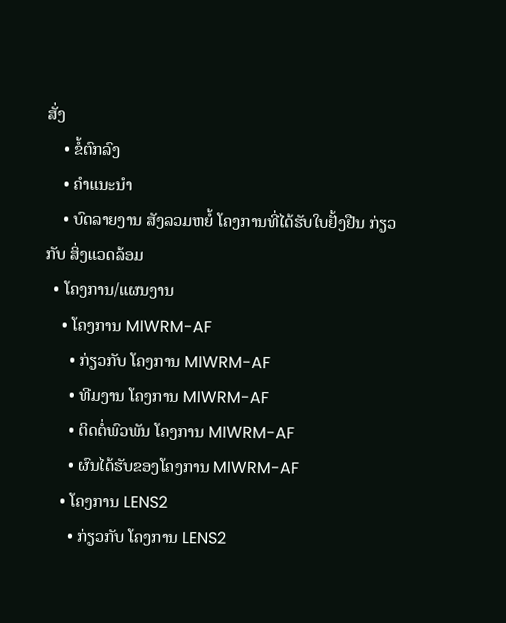ສັ່ງ
    • ຂໍ້ຕົກລົງ
    • ຄຳແນະນຳ
    • ບົດລາຍງານ ສັງລວມຫຍໍ້ ໂຄງການທີ່ໄດ້ຮັບໃບຢັ້ງຢືນ ກ່ຽວກັບ ສິ່ງແວດລ້ອມ
  • ໂຄງການ/ແຜນງານ
    • ໂຄງການ MIWRM-AF
      • ກ່ຽວກັບ ໂຄງການ MIWRM-AF
      • ທີມງານ ໂຄງການ MIWRM-AF
      • ຕິດຕໍ່ພົວພັນ ໂຄງການ MIWRM-AF
      • ຜົນໄດ້ຮັບຂອງໂຄງການ MIWRM-AF
    • ໂຄງການ LENS2
      • ກ່ຽວກັບ ໂຄງການ LENS2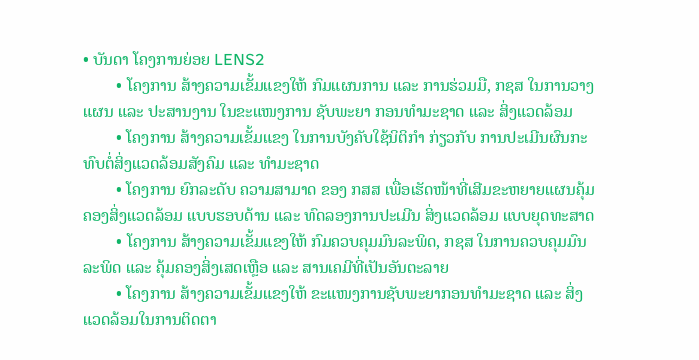• ບັນດາ ໂຄງການຍ່ອຍ LENS2
        • ໂຄງການ ສ້າງຄວາມເຂັ້ມແຂງໃຫ້ ກົມແຜນການ ແລະ ການຮ່ວມມື, ກຊສ ໃນການວາງແຜນ ແລະ ປະສານງານ ໃນຂະແໜງການ ຊັບພະຍາ ກອນທຳມະຊາດ ແລະ ສິ່ງແວດລ້ອມ
        • ໂຄງການ ສ້າງຄວາມເຂັ້ມແຂງ ໃນການບັງຄັບໃຊ້ນິຕິກໍາ ກ່ຽວກັບ ການປະເມີນຜົນກະທົບຕໍ່ສິ່ງແວດລ້ອມສັງຄົມ ແລະ ທຳມະຊາດ
        • ໂຄງການ ຍົກລະດັບ ຄວາມສາມາດ ຂອງ ກສສ ເພື່ອເຮັດໜ້າທີ່ເສີມຂະຫຍາຍແຜນຄຸ້ມຄອງສິ່ງແວດລ້ອມ ແບບຮອບດ້ານ ແລະ ທົດລອງການປະເມີນ ສິ່ງແວດລ້ອມ ແບບຍຸດທະສາດ
        • ໂຄງການ ສ້າງຄວາມເຂັ້ມແຂງໃຫ້ ກົມຄວບຄຸມມົນລະພິດ, ກຊສ ໃນການຄວບຄຸມມົນລະພິດ ແລະ ຄຸ້ມຄອງສິ່ງເສດເຫຼືອ ແລະ ສານເຄມີທີ່ເປັນອັນຕະລາຍ
        • ໂຄງການ ສ້າງຄວາມເຂັ້ມແຂງໃຫ້ ຂະແໜງການຊັບພະຍາກອນທໍາມະຊາດ ແລະ ສິ່ງແວດລ້ອມໃນການຕິດຕາ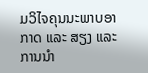ມວິໄຈຄຸນນະພາບອາກາດ ແລະ ສຽງ ແລະ ການນໍາ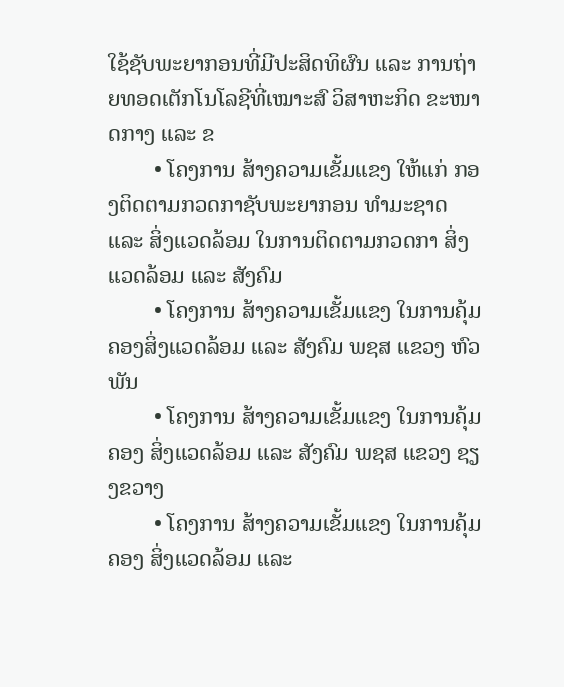ໃຊ້ຊັບພະຍາກອນທີ່ມີປະສິດທິຜົນ ແລະ ການຖ່າຍທອດເຕັກໂນໂລຊີທີ່ເໝາະສົ ວິສາຫະກິດ ຂະໜາດກາງ ແລະ ຂ
        • ໂຄງການ ສ້າງຄວາມເຂັ້ມແຂງ ໃຫ້ແກ່ ກອງຕິດຕາມກວດກາຊັບພະຍາກອນ ທຳມະຊາດ ແລະ ສິ່ງແວດລ້ອມ ໃນການຕິດຕາມກວດກາ ສິ່ງແວດລ້ອມ ແລະ ສັງຄົມ
        • ໂຄງການ ສ້າງຄວາມເຂັ້ມແຂງ ໃນການຄຸ້ມຄອງສິ່ງແວດລ້ອມ ແລະ ສັງຄົມ ພຊສ ແຂວງ ຫົວພັນ
        • ໂຄງການ ສ້າງຄວາມເຂັ້ມແຂງ ໃນການຄຸ້ມຄອງ ສິ່ງແວດລ້ອມ ແລະ ສັງຄົມ ພຊສ ແຂວງ ຊຽງຂວາງ
        • ໂຄງການ ສ້າງຄວາມເຂັ້ມແຂງ ໃນການຄຸ້ມຄອງ ສິ່ງແວດລ້ອມ ແລະ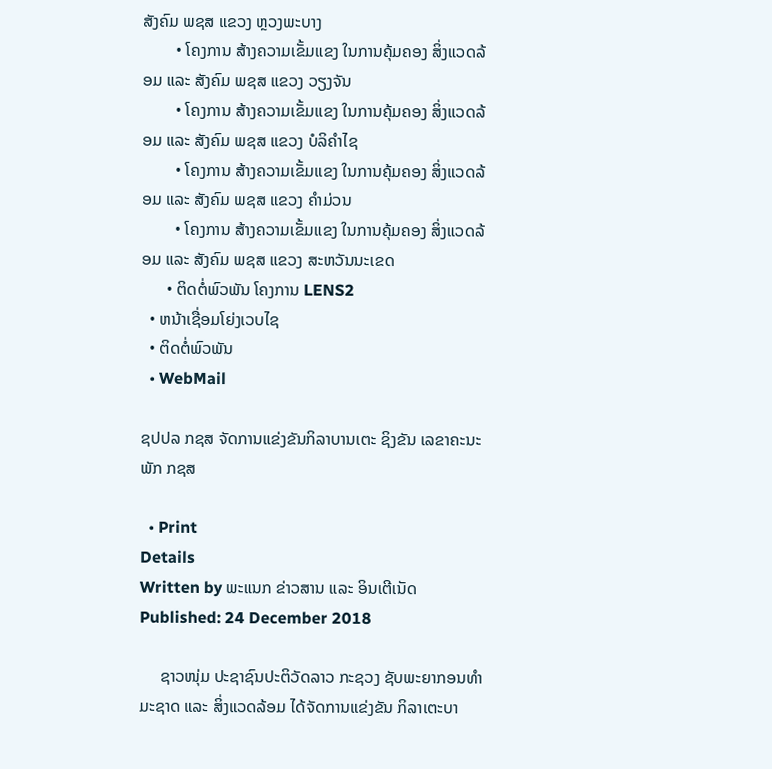ສັງຄົມ ພຊສ ແຂວງ ຫຼວງພະບາງ
        • ໂຄງການ ສ້າງຄວາມເຂັ້ມແຂງ ໃນການຄຸ້ມຄອງ ສິ່ງແວດລ້ອມ ແລະ ສັງຄົມ ພຊສ ແຂວງ ວຽງຈັນ
        • ໂຄງການ ສ້າງຄວາມເຂັ້ມແຂງ ໃນການຄຸ້ມຄອງ ສິ່ງແວດລ້ອມ ແລະ ສັງຄົມ ພຊສ ແຂວງ ບໍລິຄຳໄຊ
        • ໂຄງການ ສ້າງຄວາມເຂັ້ມແຂງ ໃນການຄຸ້ມຄອງ ສິ່ງແວດລ້ອມ ແລະ ສັງຄົມ ພຊສ ແຂວງ ຄຳມ່ວນ
        • ໂຄງການ ສ້າງຄວາມເຂັ້ມແຂງ ໃນການຄຸ້ມຄອງ ສິ່ງແວດລ້ອມ ແລະ ສັງຄົມ ພຊສ ແຂວງ ສະຫວັນນະເຂດ
      • ຕິດຕໍ່ພົວພັນ ໂຄງການ LENS2
  • ຫນ້າເຊື່ອມໂຍ່ງເວບໄຊ
  • ຕິດຕໍ່ພົວພັນ
  • WebMail

ຊປປລ ກຊສ ຈັດການແຂ່ງຂັນກິລາບານເຕະ ຊິງຂັນ ເລຂາຄະນະພັກ ກຊສ

  • Print
Details
Written by ພະແນກ ຂ່າວສານ ແລະ ອິນເຕີເນັດ
Published: 24 December 2018

     ຊາວໜຸ່ມ ປະຊາຊົນປະຕິວັດລາວ ກະຊວງ ຊັບພະຍາກອນທຳມະຊາດ ແລະ ສິ່ງແວດລ້ອມ ໄດ້ຈັດການແຂ່ງຂັນ ກິລາເຕະບາ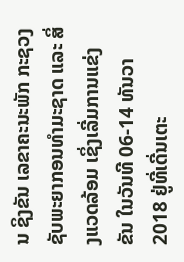ນ ຊິງຂັນ ເລຂາຄະນະພັກ ກະຊວງ ຊັບພະຍາກອນທຳມະຊາດ ແລະ ສິ່ງແວດລ້ອມ ເຊິ່ງເລີ່ມການແຂ່ງຂັນ ໃນວັນທີ 06-14 ທັນວາ 2018 ຢູ່ທີ່ເດີ່ນເຕະ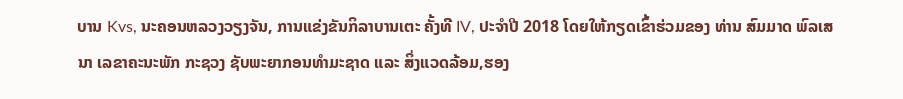ບານ Kvs, ນະຄອນຫລວງວຽງຈັນ, ການແຂ່ງຂັນກິລາບານເຕະ ຄັ້ງທີ IV, ປະຈໍາປີ 2018 ໂດຍໃຫ້ກຽດເຂົ້າຮ່ວມຂອງ ທ່ານ ສົມມາດ ພົລເສນາ ເລຂາຄະນະພັກ ກະຊວງ ຊັບພະຍາກອນທຳມະຊາດ ແລະ ສິ່ງແວດລ້ອມ,ຮອງ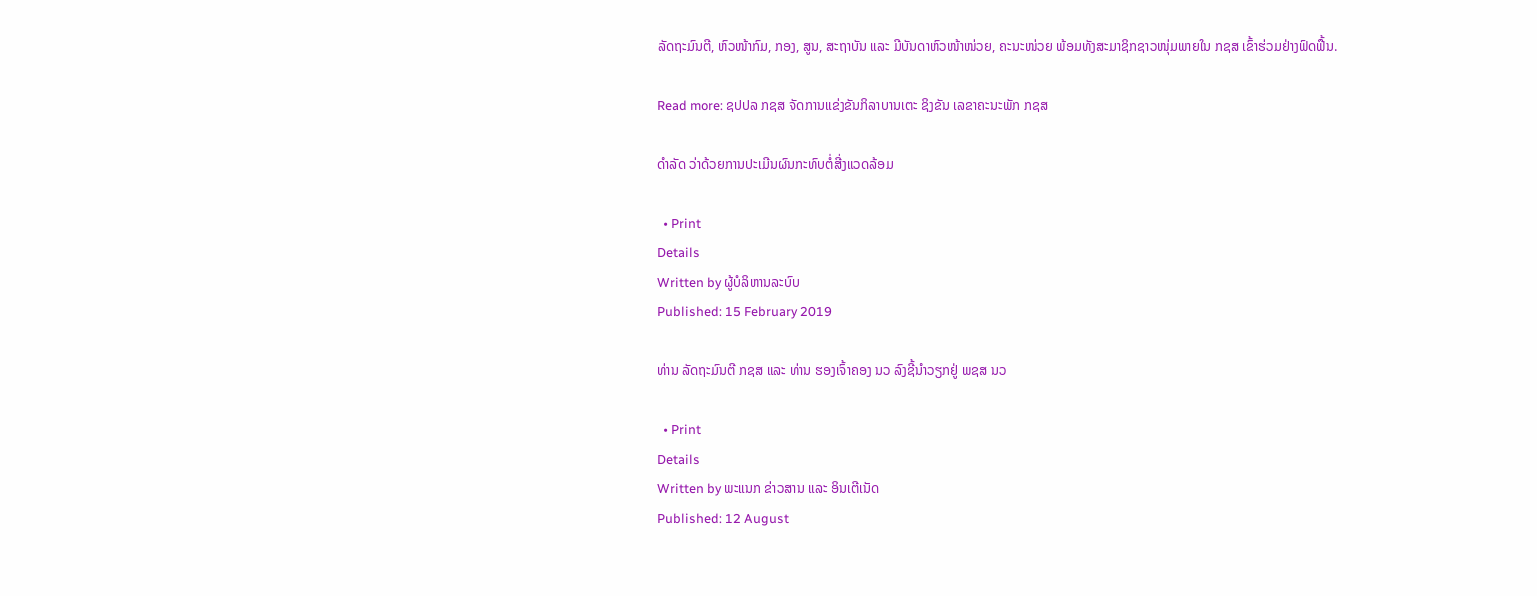ລັດຖະມົນຕີ, ຫົວໜ້າກົມ, ກອງ, ສູນ, ສະຖາບັນ ແລະ ມີບັນດາຫົວໜ້າໜ່ວຍ, ຄະນະໜ່ວຍ ພ້ອມທັງສະມາຊິກຊາວໜຸ່ມພາຍໃນ ກຊສ ເຂົ້າຮ່ວມຢ່າງຟົດຟື້ນ.

Read more: ຊປປລ ກຊສ ຈັດການແຂ່ງຂັນກິລາບານເຕະ ຊິງຂັນ ເລຂາຄະນະພັກ ກຊສ

ດຳລັດ ວ່າດ້ວຍການປະເມີນຜົນກະທົບຕໍ່ສີ່ງແວດລ້ອມ

  • Print
Details
Written by ຜູ້ບໍລິຫານລະບົບ
Published: 15 February 2019

ທ່ານ ລັດຖະມົນຕີ ກຊສ ແລະ ທ່ານ ຮອງເຈົ້າຄອງ ນວ ລົງຊີ້ນໍາວຽກຢູ່ ພຊສ ນວ

  • Print
Details
Written by ພະແນກ ຂ່າວສານ ແລະ ອິນເຕີເນັດ
Published: 12 August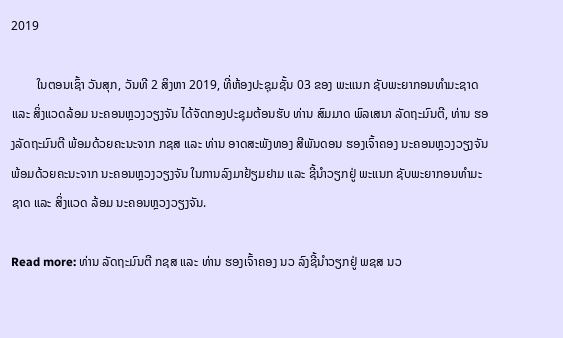2019

        ໃນຕອນເຊົ້າ ວັນສຸກ, ວັນທີ 2 ສິງຫາ 2019, ທີ່ຫ້ອງປະຊຸມຊັ້ນ 03 ຂອງ ພະແນກ ຊັບພະຍາກອນທໍາມະຊາດ ແລະ ສິ່ງແວດລ້ອມ ນະຄອນຫຼວງວຽງຈັນ ໄດ້ຈັດກອງປະຊຸມຕ້ອນຮັບ ທ່ານ ສົມມາດ ພົລເສນາ ລັດຖະມົນຕີ, ທ່ານ ຮອງລັດຖະມົນຕີ ພ້ອມດ້ວຍຄະນະຈາກ ກຊສ ແລະ ທ່ານ ອາດສະພັງທອງ ສີພັນດອນ ຮອງເຈົ້າຄອງ ນະຄອນຫຼວງວຽງຈັນ ພ້ອມດ້ວຍຄະນະຈາກ ນະຄອນຫຼວງວຽງຈັນ ໃນການລົງມາຢ້ຽມຢາມ ແລະ ຊີ້ນໍາວຽກຢູ່ ພະແນກ ຊັບພະຍາກອນທໍາມະຊາດ ແລະ ສິ່ງແວດ ລ້ອມ ນະຄອນຫຼວງວຽງຈັນ.

Read more: ທ່ານ ລັດຖະມົນຕີ ກຊສ ແລະ ທ່ານ ຮອງເຈົ້າຄອງ ນວ ລົງຊີ້ນໍາວຽກຢູ່ ພຊສ ນວ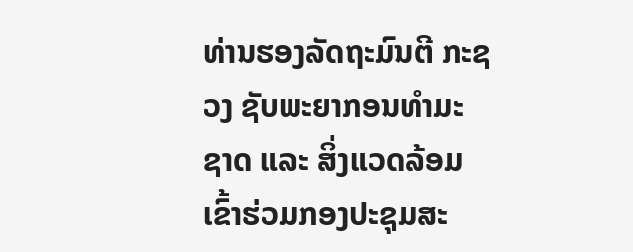ທ່ານຮອງລັດຖະມົນຕີ ກະຊວງ ຊັບພະຍາກອນທໍາມະຊາດ ແລະ ສິ່ງແວດລ້ອມ ເຂົ້າຮ່ວມກອງປະຊຸມສະ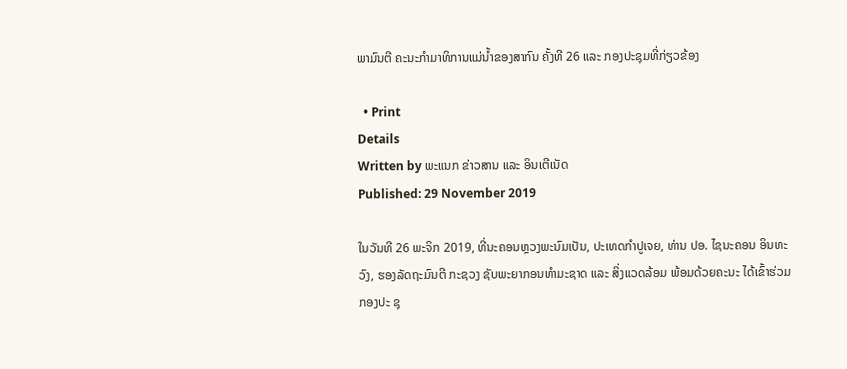ພາມົນຕີ ຄະນະກໍາມາທິການແມ່ນໍ້າຂອງສາກົນ ຄັ້ງທີ 26 ແລະ ກອງປະຊຸມທີ່ກ່ຽວຂ້ອງ

  • Print
Details
Written by ພະແນກ ຂ່າວສານ ແລະ ອິນເຕີເນັດ
Published: 29 November 2019

ໃນວັນທີ 26 ພະຈິກ 2019, ທີ່ນະຄອນຫຼວງພະນົມເປັນ, ປະເທດກໍາປູເຈຍ, ທ່ານ ປອ. ໄຊນະຄອນ ອິນທະວົງ, ຮອງລັດຖະມົນຕີ ກະຊວງ ຊັບພະຍາກອນທໍາມະຊາດ ແລະ ສິ່ງແວດລ້ອມ ພ້ອມດ້ວຍຄະນະ ໄດ້ເຂົ້າຮ່ວມກອງປະ ຊຸ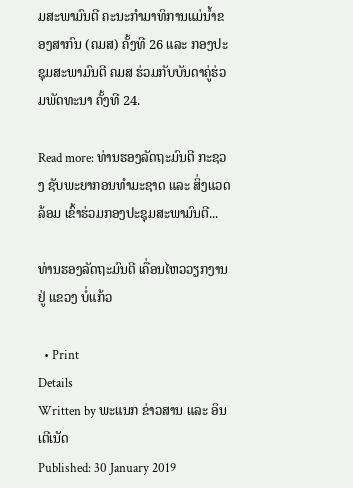ມສະພາມົນຕີ ຄະນະກໍາມາທິການແມ່ນໍ້າຂອງສາກົນ (ຄມສ) ຄັ້ງທີ 26 ແລະ ກອງປະຊຸມສະພາມົນຕີ ຄມສ ຮ່ວມກັບບັນດາຄູ່ຮ່ວມພັດທະນາ ຄັ້ງທີ 24.

Read more: ທ່ານຮອງລັດຖະມົນຕີ ກະຊວງ ຊັບພະຍາກອນທໍາມະຊາດ ແລະ ສິ່ງແວດລ້ອມ ເຂົ້າຮ່ວມກອງປະຊຸມສະພາມົນຕີ...

ທ່ານຮອງລັດຖະມົນຕີ ເຄື່ອນໄຫວວຽກງານຢູ່ ແຂວງ ບໍ່ແກ້ວ

  • Print
Details
Written by ພະແນກ ຂ່າວສານ ແລະ ອິນເຕີເນັດ
Published: 30 January 2019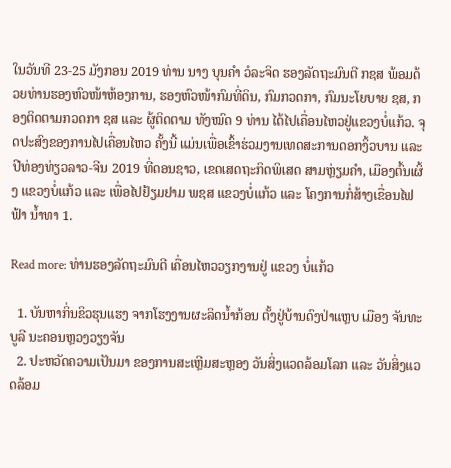ໃນວັນທີ 23-25 ມັງກອນ 2019 ທ່ານ ນາງ ບຸນຄຳ ວໍລະຈິດ ຮອງລັດຖະມົນຕີ ກຊສ ພ້ອມດ້ວຍທ່ານຮອງຫົວໜ້າຫ້ອງການ, ຮອງຫົວໜ້າກົມທີ່ດິນ, ກົມກວດກາ, ກົມນະໂຍບາຍ ຊສ, ກອງຕິດຕາມກວດກາ ຊສ ແລະ ຜູ້ຕິດຕາມ ທັງໝົດ 9 ທ່ານ ໄດ້ໄປເຄື່ອນໄຫວຢູ່ແຂວງບໍ່ແກ້ວ. ຈຸດປະສົງຂອງການໄປເຄື່ອນໄຫວ ຄັ້ງນີ້ ແມ່ນເພື່ອເຂົ້າຮ່ວມງານເທດສະການດອກງິ້ວບານ ແລະ ປີທ່ອງທ່ຽວລາວ-ຈີນ 2019 ທີ່ດອນຊາວ, ເຂດເສດຖະກິດພິເສດ ສາມຫຼ່ຽມຄຳ, ເມືອງຕົ້ນເຜິ້ງ ແຂວງບໍ່ແກ້ວ ແລະ ເພື່ອໄປຢ້ຽມຢາມ ພຊສ ແຂວງບໍ່ແກ້ວ ແລະ ໂຄງການກໍ່ສ້າງເຂື່ອນໄຟຟ້າ ນ້ຳທາ 1.

Read more: ທ່ານຮອງລັດຖະມົນຕີ ເຄື່ອນໄຫວວຽກງານຢູ່ ແຂວງ ບໍ່ແກ້ວ

  1. ບັນຫາກິ່ນຂິວຮຸນແຮງ ຈາກໂຮງງານຜະລິດນ້ຳກ້ອນ ຕັ້ງຢູ່ບ້ານດົງປ່າແຫຼບ ເມືອງ ຈັນທະບູລີ ນະຄອນຫຼວງວຽງຈັນ
  2. ປະຫວັດຄວາມເປັນມາ ຂອງການສະເຫຼີມສະຫຼອງ ວັນສິ່ງແວດລ້ອມໂລກ ແລະ ວັນສິ່ງແວດລ້ອມ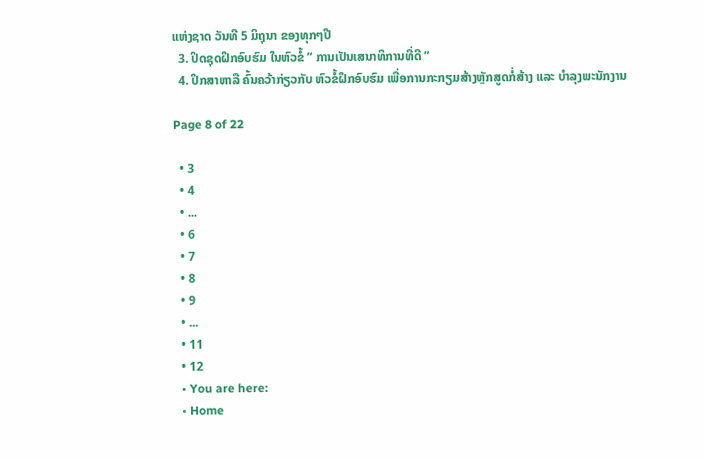ແຫ່ງຊາດ ວັນທີ 5 ມິຖຸນາ ຂອງທຸກໆປີ
  3. ປິດຊຸດຝຶກອົບຮົມ ໃນຫົວຂໍ້ ” ການເປັນເສນາທິການທີ່ດີ ”
  4. ປຶກສາຫາລື ຄົ້ນຄວ້າກ່ຽວກັບ ຫົວຂໍ້ຝຶກອົບຮົມ ເພື່ອການກະກຽມສ້າງຫຼັກສູດກໍ່ສ້າງ ແລະ ບຳລຸງພະນັກງານ

Page 8 of 22

  • 3
  • 4
  • ...
  • 6
  • 7
  • 8
  • 9
  • ...
  • 11
  • 12
  • You are here:
  • Home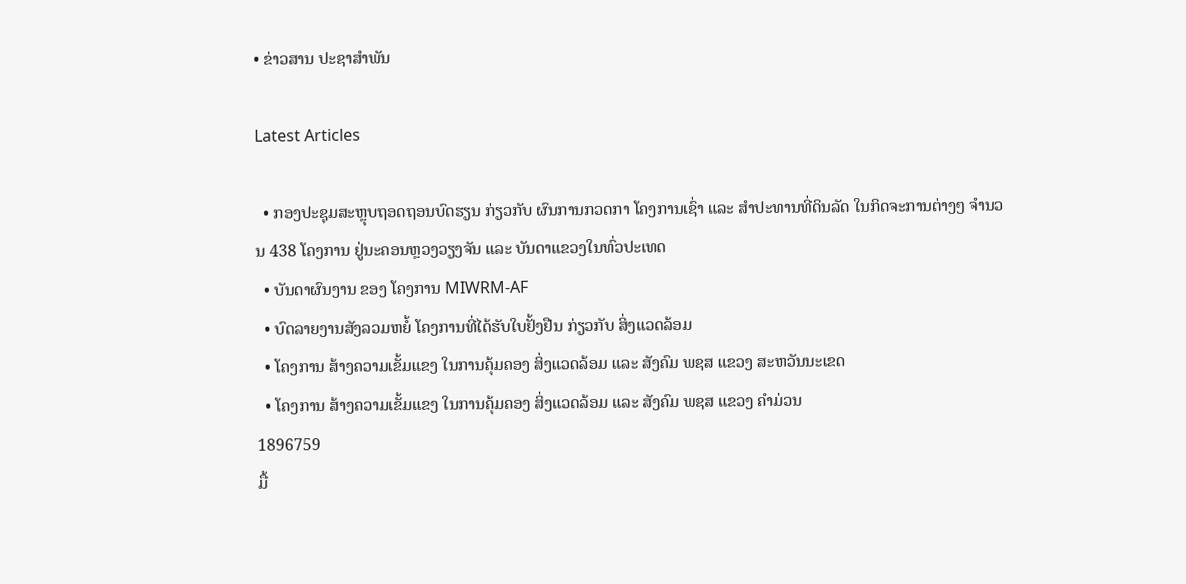• ຂ່າວສານ ປະຊາສຳພັນ

Latest Articles

  • ກອງປະຊຸມສະຫຼຸບຖອດຖອນບົດຮຽນ ກ່ຽວກັບ ຜົນການກວດກາ ໂຄງການເຊົ່າ ແລະ ສໍາປະທານທີ່ດິນລັດ ໃນກິດຈະການຕ່າງໆ ຈຳນວນ 438 ໂຄງການ ຢູ່ນະຄອນຫຼວງວຽງຈັນ ແລະ ບັນດາແຂວງໃນທົ່ວປະເທດ
  • ບັນດາຜົນງານ ຂອງ ໂຄງການ MIWRM-AF
  • ບົດລາຍງານສັງລວມຫຍໍ້ ໂຄງການທີ່ໄດ້ຮັບໃບຢັ້ງຢືນ ກ່ຽວກັບ ສິ່ງແວດລ້ອມ
  • ໂຄງການ ສ້າງຄວາມເຂັ້ມແຂງ ໃນການຄຸ້ມຄອງ ສິ່ງແວດລ້ອມ ແລະ ສັງຄົມ ພຊສ ແຂວງ ສະຫວັນນະເຂດ
  • ໂຄງການ ສ້າງຄວາມເຂັ້ມແຂງ ໃນການຄຸ້ມຄອງ ສິ່ງແວດລ້ອມ ແລະ ສັງຄົມ ພຊສ ແຂວງ ຄຳມ່ວນ
1896759
ມື້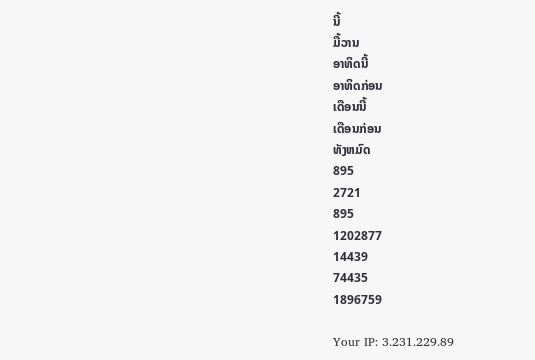ນີ້
ມື້ວານ
ອາທິດນີ້
ອາທິດກ່ອນ
ເດືອນນີ້
ເດືອນກ່ອນ
ທັງຫມົດ
895
2721
895
1202877
14439
74435
1896759

Your IP: 3.231.229.89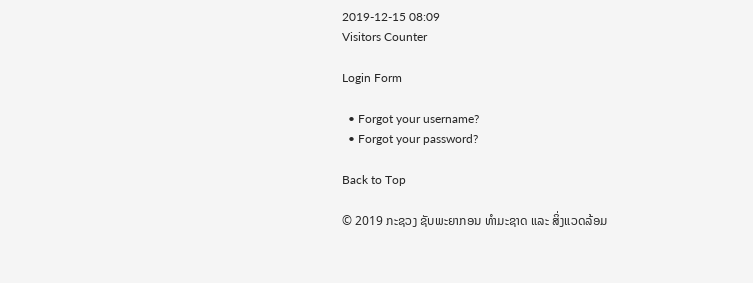2019-12-15 08:09
Visitors Counter

Login Form

  • Forgot your username?
  • Forgot your password?

Back to Top

© 2019 ກະຊວງ ຊັບພະຍາກອນ ທຳມະຊາດ ແລະ ສິ່ງແວດລ້ອມ